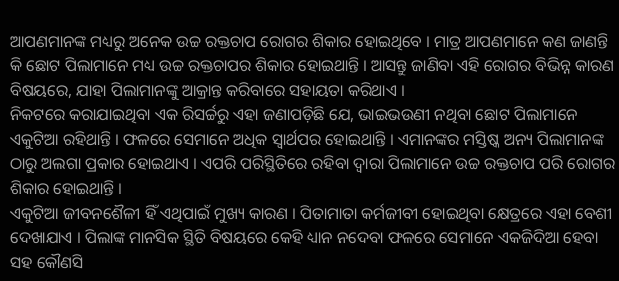ଆପଣମାନଙ୍କ ମଧ୍ୟରୁ ଅନେକ ଉଚ୍ଚ ରକ୍ତଚାପ ରୋଗର ଶିକାର ହୋଇଥିବେ । ମାତ୍ର ଆପଣମାନେ କଣ ଜାଣନ୍ତି କି ଛୋଟ ପିଲାମାନେ ମଧ୍ୟ ଉଚ୍ଚ ରକ୍ତଚାପର ଶିକାର ହୋଇଥାନ୍ତି । ଆସନ୍ତୁ ଜାଣିବା ଏହି ରୋଗର ବିଭିନ୍ନ କାରଣ ବିଷୟରେ, ଯାହା ପିଲାମାନଙ୍କୁ ଆକ୍ରାନ୍ତ କରିବାରେ ସହାୟତା କରିଥାଏ ।
ନିକଟରେ କରାଯାଇଥିବା ଏକ ରିସର୍ଚ୍ଚରୁ ଏହା ଜଣାପଡ଼ିଛି ଯେ, ଭାଇଭଉଣୀ ନଥିବା ଛୋଟ ପିଲାମାନେ ଏକୁଟିଆ ରହିଥାନ୍ତି । ଫଳରେ ସେମାନେ ଅଧିକ ସ୍ୱାର୍ଥପର ହୋଇଥାନ୍ତି । ଏମାନଙ୍କର ମସ୍ତିଷ୍କ ଅନ୍ୟ ପିଲାମାନଙ୍କ ଠାରୁ ଅଲଗା ପ୍ରକାର ହୋଇଥାଏ । ଏପରି ପରିସ୍ଥିତିରେ ରହିବା ଦ୍ୱାରା ପିଲାମାନେ ଉଚ୍ଚ ରକ୍ତଚାପ ପରି ରୋଗର ଶିକାର ହୋଇଥାନ୍ତି ।
ଏକୁଟିଆ ଜୀବନଶୈଳୀ ହିଁ ଏଥିପାଇଁ ମୁଖ୍ୟ କାରଣ । ପିତାମାତା କର୍ମଜୀବୀ ହୋଇଥିବା କ୍ଷେତ୍ରରେ ଏହା ବେଶୀ ଦେଖାଯାଏ । ପିଲାଙ୍କ ମାନସିକ ସ୍ଥିତି ବିଷୟରେ କେହି ଧ୍ୟାନ ନଦେବା ଫଳରେ ସେମାନେ ଏକଜିଦିଆ ହେବା ସହ କୌଣସି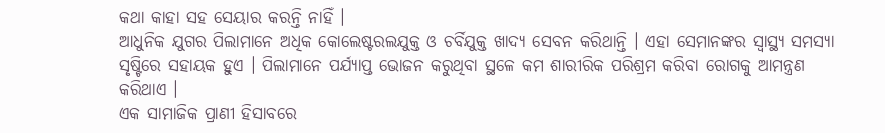କଥା କାହା ସହ ସେୟାର କରନ୍ତି ନାହିଁ ।
ଆଧୁନିକ ଯୁଗର ପିଲାମାନେ ଅଧିକ କୋଲେଷ୍ଟରଲଯୁକ୍ତ ଓ ଚର୍ବିଯୁକ୍ତ ଖାଦ୍ୟ ସେବନ କରିଥାନ୍ତି । ଏହା ସେମାନଙ୍କର ସ୍ୱାସ୍ଥ୍ୟ ସମସ୍ୟା ସୃଷ୍ଟିରେ ସହାୟକ ହୁଏ । ପିଲାମାନେ ପର୍ଯ୍ୟାପ୍ତ ଭୋଜନ କରୁଥିବା ସ୍ଥଳେ କମ ଶାରୀରିକ ପରିଶ୍ରମ କରିବା ରୋଗକୁ ଆମନ୍ତ୍ରଣ କରିଥାଏ ।
ଏକ ସାମାଜିକ ପ୍ରାଣୀ ହିସାବରେ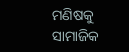ମଣିଷକୁ ସାମାଜିକ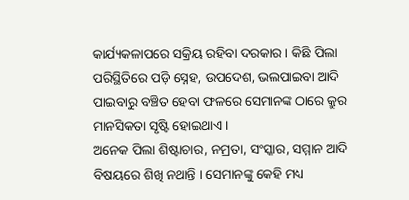କାର୍ଯ୍ୟକଳାପରେ ସକ୍ରିୟ ରହିବା ଦରକାର । କିଛି ପିଲା ପରିସ୍ଥିତିରେ ପଡ଼ି ସ୍ନେହ, ଉପଦେଶ, ଭଲପାଇବା ଆଦି ପାଇବାରୁ ବଞ୍ଚିତ ହେବା ଫଳରେ ସେମାନଙ୍କ ଠାରେ କ୍ରୁର ମାନସିକତା ସୃଷ୍ଟି ହୋଇଥାଏ ।
ଅନେକ ପିଲା ଶିଷ୍ଟାଚାର, ନମ୍ରତା, ସଂସ୍କାର, ସମ୍ମାନ ଆଦି ବିଷୟରେ ଶିଖି ନଥାନ୍ତି । ସେମାନଙ୍କୁ କେହି ମଧ୍ୟ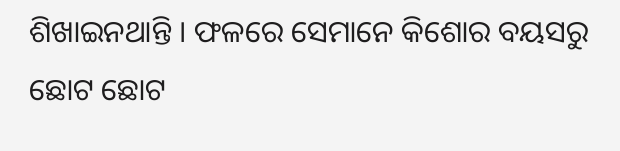ଶିଖାଇନଥାନ୍ତି । ଫଳରେ ସେମାନେ କିଶୋର ବୟସରୁ ଛୋଟ ଛୋଟ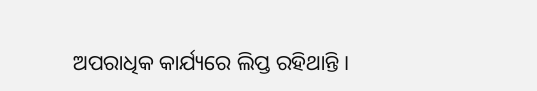ଅପରାଧିକ କାର୍ଯ୍ୟରେ ଲିପ୍ତ ରହିଥାନ୍ତି ।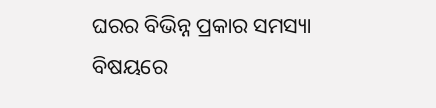ଘରର ବିଭିନ୍ନ ପ୍ରକାର ସମସ୍ୟା ବିଷୟରେ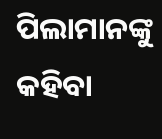ପିଲାମାନଙ୍କୁ କହିବା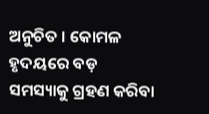ଅନୁଚିତ । କୋମଳ ହୃଦୟରେ ବଡ଼ ସମସ୍ୟାକୁ ଗ୍ରହଣ କରିବା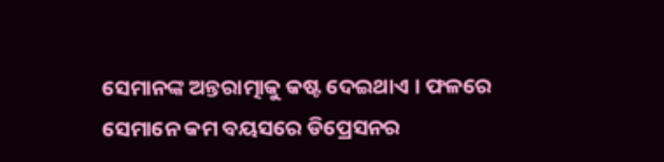ସେମାନଙ୍କ ଅନ୍ତରାତ୍ମାକୁ କଷ୍ଟ ଦେଇଥାଏ । ଫଳରେ ସେମାନେ କମ ବୟସରେ ଡିପ୍ରେସନର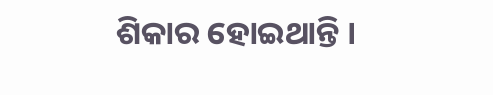ଶିକାର ହୋଇଥାନ୍ତି ।